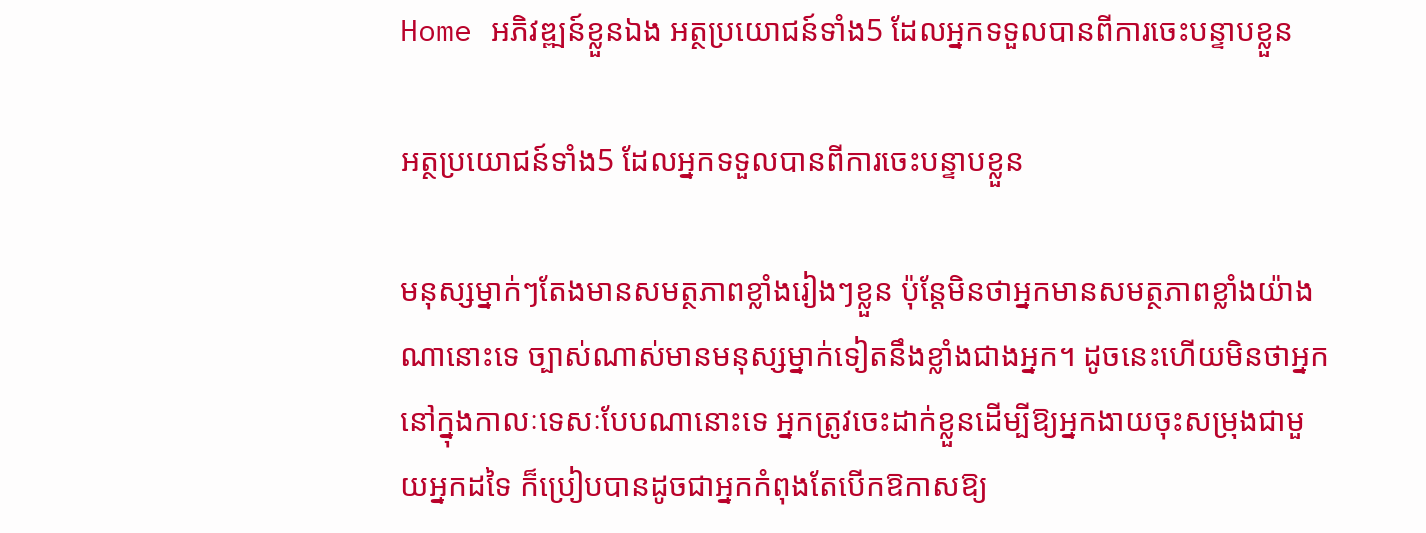Home អភិវឌ្ឍន៍ខ្លួនឯង អត្ថប្រយោជន៍ទាំង5 ដែលអ្នកទទួលបានពីការចេះបន្ទាបខ្លួន

អត្ថប្រយោជន៍ទាំង5 ដែលអ្នកទទួលបានពីការចេះបន្ទាបខ្លួន

មនុស្សម្នាក់ៗតែងមានសមត្ថភាពខ្លាំងរៀងៗខ្លួន ប៉ុន្តែមិនថាអ្នកមានសមត្ថភាពខ្លាំងយ៉ាងណានោះទេ ច្បាស់ណាស់មានមនុស្សម្នាក់ទៀតនឹងខ្លាំងជាងអ្នក។ ដូចនេះហើយមិនថាអ្នកនៅក្នុងកាលៈទេសៈបែបណានោះទេ អ្នកត្រូវចេះដាក់ខ្លួនដើម្បីឱ្យអ្នកងាយចុះសម្រុងជាមួយអ្នកដទៃ ក៏ប្រៀបបានដូចជាអ្នកកំពុងតែបើកឱកាសឱ្យ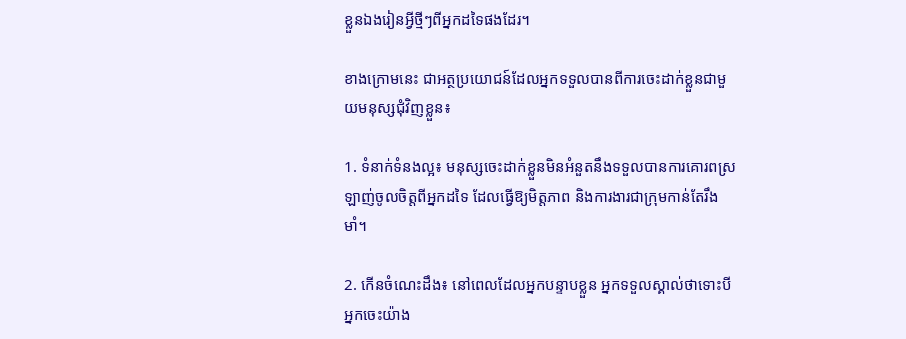ខ្លួនឯងរៀនអ្វីថ្មីៗពីអ្នកដទៃផងដែរ។

ខាងក្រោមនេះ ជាអត្ថប្រយោជន៍ដែលអ្នកទទួលបានពីការចេះដាក់ខ្លួនជាមួយមនុស្សជំុវិញខ្លួន៖

1. ទំនាក់ទំនងល្អ៖ មនុស្សចេះដាក់ខ្លួនមិនអំនួតនឹងទទួលបានការគោរពស្រឡាញ់ចូលចិត្តពីអ្នកដទៃ ដែលធ្វើឱ្យមិត្តភាព និងការងារជាក្រុមកាន់តែរឹងមាំ។

2. កើនចំណេះដឹង៖ នៅពេលដែលអ្នកបន្ទាបខ្លួន អ្នកទទួលស្គាល់ថាទោះបីអ្នកចេះយ៉ាង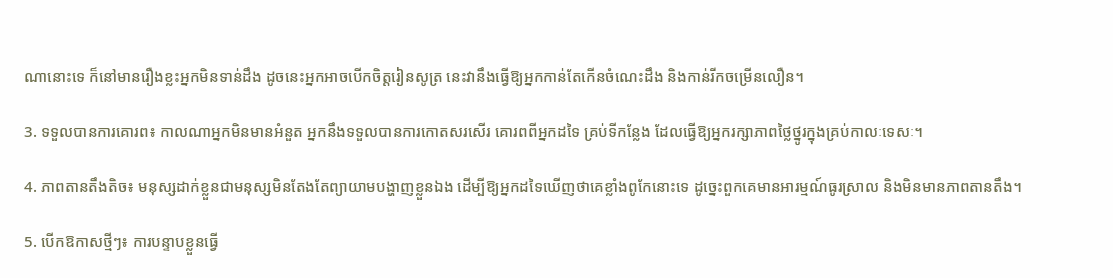ណានោះទេ ក៏នៅមានរឿងខ្លះអ្នកមិនទាន់ដឹង ដូចនេះអ្នកអាចបើកចិត្តរៀនសូត្រ នេះវានឹងធ្វើឱ្យអ្នកកាន់តែកើនចំណេះដឹង និងកាន់រីកចម្រើនលឿន។

3. ទទួលបានការគោរព៖ កាលណាអ្នកមិនមានអំនួត អ្នកនឹងទទួលបានការកោតសរសើរ គោរពពីអ្នកដទៃ គ្រប់ទីកន្លែង ដែលធ្វើឱ្យអ្នករក្សាភាពថ្លៃថ្នូរក្នុងគ្រប់កាលៈទេសៈ។

4. ភាពតានតឹងតិច៖ មនុស្សដាក់ខ្លួនជាមនុស្សមិនតែងតែព្យាយាមបង្ហាញខ្លួនឯង ដើម្បីឱ្យអ្នកដទៃឃើញថាគេខ្លាំងពូកែនោះទេ ដូច្នេះពួកគេមានអារម្មណ៍ធូរស្រាល និងមិនមានភាពតានតឹង។

5. បើកឱកាសថ្មីៗ៖ ការបន្ទាបខ្លួនធ្វើ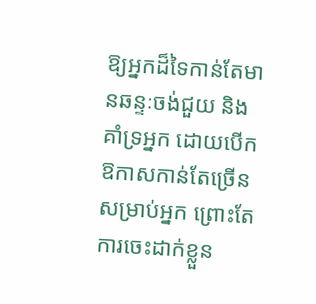ឱ្យអ្នកដ៏ទៃកាន់តែមានឆន្ទៈចង់ជួយ និងគាំទ្រអ្នក ដោយបើកឱកាសកាន់តែច្រើនសម្រាប់អ្នក ព្រោះតែការចេះដាក់ខ្លួន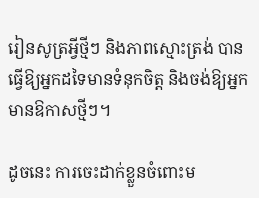រៀនសូត្រអ្វីថ្មីៗ និងភាពស្មោះត្រង់ បានធ្វើឱ្យអ្នកដទៃមានទំនុកចិត្ត និងចង់ឱ្យអ្នកមានឱកាសថ្មីៗ។

ដូចនេះ ការចេះដាក់ខ្លួនចំពោះម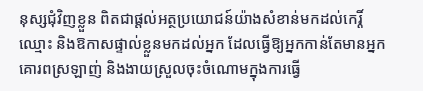នុស្សជុំវិញខ្លួន ពិតជាផ្តល់អត្ថប្រយោជន៍យ៉ាងសំខាន់មកដល់កេរ្តិ៍ឈ្មោះ និងឱកាសផ្ទាល់ខ្លួនមកដល់អ្នក ដែលធ្វើឱ្យអ្នកកាន់តែមានអ្នកគោរពស្រឡាញ់ និងងាយស្រួលចុះចំណោមក្នុងការធ្វើ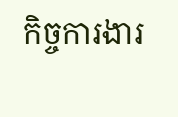កិច្ចការងារ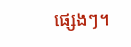ផ្សេងៗ។